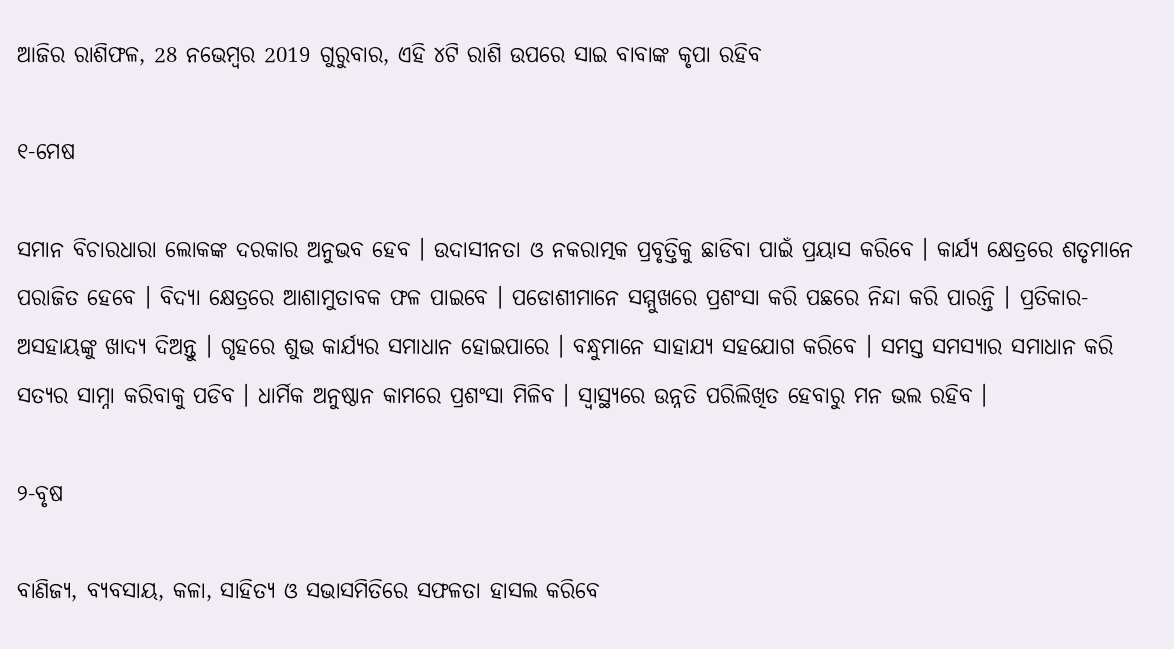ଆଜିର ରାଶିଫଳ, 28 ନଭେମ୍ବର 2019 ଗୁରୁବାର, ଏହି ୪ଟି ରାଶି ଉପରେ ସାଇ ବାବାଙ୍କ କୃପା ରହିବ

୧-ମେଷ

ସମାନ ବିଚାରଧାରା ଲୋକଙ୍କ ଦରକାର ଅନୁଭବ ହେବ । ଉଦାସୀନତା ଓ ନକରାତ୍ମକ ପ୍ରବୃତ୍ତିକୁ ଛାଡିବା ପାଇଁ ପ୍ରୟାସ କରିବେ । କାର୍ଯ୍ୟ କ୍ଷେତ୍ରରେ ଶତୃମାନେ ପରାଜିତ ହେବେ । ବିଦ୍ୟା କ୍ଷେତ୍ରରେ ଆଶାମୁତାବକ ଫଳ ପାଇବେ । ପଡୋଶୀମାନେ ସମ୍ମୁଖରେ ପ୍ରଶଂସା କରି ପଛରେ ନିନ୍ଦା କରି ପାରନ୍ତି । ପ୍ରତିକାର- ଅସହାୟଙ୍କୁ ଖାଦ୍ୟ ଦିଅନ୍ତୁ । ଗୃହରେ ଶୁଭ କାର୍ଯ୍ୟର ସମାଧାନ ହୋଇପାରେ । ବନ୍ଧୁମାନେ ସାହାଯ୍ୟ ସହଯୋଗ କରିବେ । ସମସ୍ତ ସମସ୍ୟାର ସମାଧାନ କରି ସତ୍ୟର ସାମ୍ନା କରିବାକୁ ପଡିବ । ଧାର୍ମିକ ଅନୁଷ୍ଠାନ କାମରେ ପ୍ରଶଂସା ମିଳିବ । ସ୍ଵାସ୍ଥ୍ୟରେ ଉନ୍ନତି ପରିଲିଖିତ ହେବାରୁ ମନ ଭଲ ରହିବ ।

୨-ବୃଷ

ବାଣିଜ୍ୟ, ବ୍ୟବସାୟ, କଳା, ସାହିତ୍ୟ ଓ ସଭାସମିତିରେ ସଫଳତା ହାସଲ କରିବେ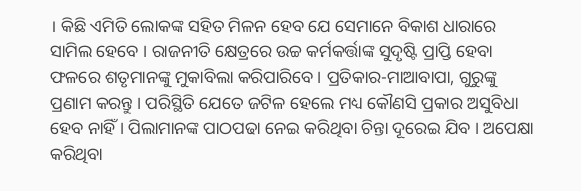। କିଛି ଏମିତି ଲୋକଙ୍କ ସହିତ ମିଳନ ହେବ ଯେ ସେମାନେ ବିକାଶ ଧାରାରେ ସାମିଲ ହେବେ । ରାଜନୀତି କ୍ଷେତ୍ରରେ ଉଚ୍ଚ କର୍ମକର୍ତ୍ତାଙ୍କ ସୁଦୃଷ୍ଟି ପ୍ରାପ୍ତି ହେବା ଫଳରେ ଶତୃମାନଙ୍କୁ ମୁକାବିଲା କରିପାରିବେ । ପ୍ରତିକାର-ମାଆବାପା, ଗୁରୁଙ୍କୁ ପ୍ରଣାମ କରନ୍ତୁ । ପରିସ୍ଥିତି ଯେତେ ଜଟିଳ ହେଲେ ମଧ୍ୟ କୌଣସି ପ୍ରକାର ଅସୁବିଧା ହେବ ନାହିଁ । ପିଲାମାନଙ୍କ ପାଠପଢା ନେଇ କରିଥିବା ଚିନ୍ତା ଦୂରେଇ ଯିବ । ଅପେକ୍ଷା କରିଥିବା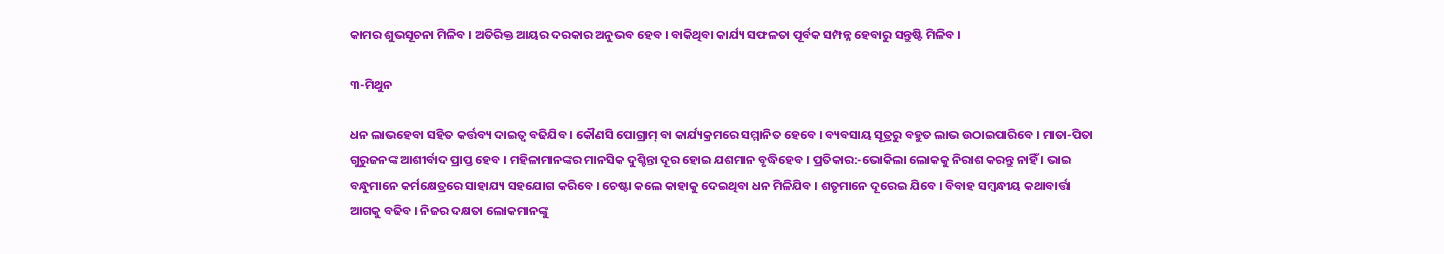କାମର ଶୁଭସୂଚନା ମିଳିବ । ଅତିରିକ୍ତ ଆୟର ଦରକାର ଅନୁଭବ ହେବ । ବାକିଥିବା କାର୍ଯ୍ୟ ସଫଳତା ପୂର୍ବକ ସମ୍ପନ୍ନ ହେବାରୁ ସନ୍ତୁଷ୍ଟି ମିଳିବ ।

୩-ମିଥୁନ

ଧନ ଲାଭହେବା ସହିତ କର୍ତ୍ତବ୍ୟ ଦାଇତ୍ଵ ବଢିଯିବ । କୌଣସି ପୋଗ୍ରାମ୍ ବା କାର୍ଯ୍ୟକ୍ରମରେ ସମ୍ମାନିତ ହେବେ । ବ୍ୟବସାୟ ସୂତ୍ରରୁ ବହୁତ ଲାଭ ଉଠାଇପାରିବେ । ମାତା-ପିତା ଗୁରୁଜନଙ୍କ ଆଶୀର୍ବାଦ ପ୍ରାପ୍ତ ହେବ । ମହିଳାମାନଙ୍କର ମାନସିକ ଦୁଶ୍ଚିନ୍ତା ଦୂର ହୋଇ ଯଶମାନ ବୃଦ୍ଧିହେବ । ପ୍ରତିକାର:-ଭୋକିଲା ଲୋକକୁ ନିରାଶ କରନ୍ତୁ ନାହିଁ । ଭାଇ ବନ୍ଧୁମାନେ କର୍ମକ୍ଷେତ୍ରରେ ସାହାଯ୍ୟ ସହଯୋଗ କରିବେ । ଚେଷ୍ଟା କଲେ କାହାକୁ ଦେଇଥିବା ଧନ ମିଳିଯିବ । ଶତୃମାନେ ଦୂରେଇ ଯିବେ । ବିବାହ ସମ୍ବନ୍ଧୀୟ କଥାବାର୍ତ୍ତା ଆଗକୁ ବଢିବ । ନିଜର ଦକ୍ଷତା ଲୋକମାନଙ୍କୁ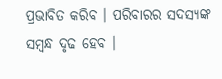ପ୍ରଭାବିତ କରିବ । ପରିବାରର ସଦସ୍ୟଙ୍କ ସମ୍ବନ୍ଧ ଦୃଢ ହେବ ।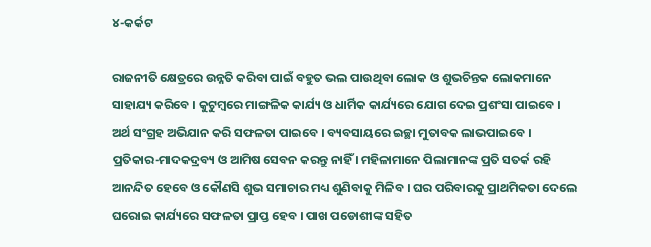୪-କର୍କଟ

ରାଜନୀତି କ୍ଷେତ୍ରରେ ଉନ୍ନତି କରିବା ପାଇଁ ବହୁତ ଭଲ ପାଉଥିବା ଲୋକ ଓ ଶୁଭଚିନ୍ତକ ଲୋକମାନେ ସାହାଯ୍ୟ କରିବେ । କୁଟୁମ୍ବରେ ମାଙ୍ଗଳିକ କାର୍ଯ୍ୟ ଓ ଧାର୍ମିକ କାର୍ଯ୍ୟରେ ଯୋଗ ଦେଇ ପ୍ରଶଂସା ପାଇବେ । ଅର୍ଥ ସଂଗ୍ରହ ଅଭିଯାନ କରି ସଫଳତା ପାଇବେ । ବ୍ୟବସାୟରେ ଇଚ୍ଛା ମୁତାବକ ଲାଭପାଇବେ । ପ୍ରତିକାର-ମାଦକଦ୍ରବ୍ୟ ଓ ଆମିଷ ସେବନ କରନ୍ତୁ ନାହିଁ । ମହିଳାମାନେ ପିଲାମାନଙ୍କ ପ୍ରତି ସତର୍କ ରହି ଆନନ୍ଦିତ ହେବେ ଓ କୌଣସି ଶୁଭ ସମାଚାର ମଧ୍ୟ ଶୁଣିବାକୁ ମିଳିବ । ଘର ପରିବାରକୁ ପ୍ରାଥମିକତା ଦେଲେ ଘରୋଇ କାର୍ଯ୍ୟରେ ସଫଳତା ପ୍ରାପ୍ତ ହେବ । ପାଖ ପଡୋଶୀଙ୍କ ସହିତ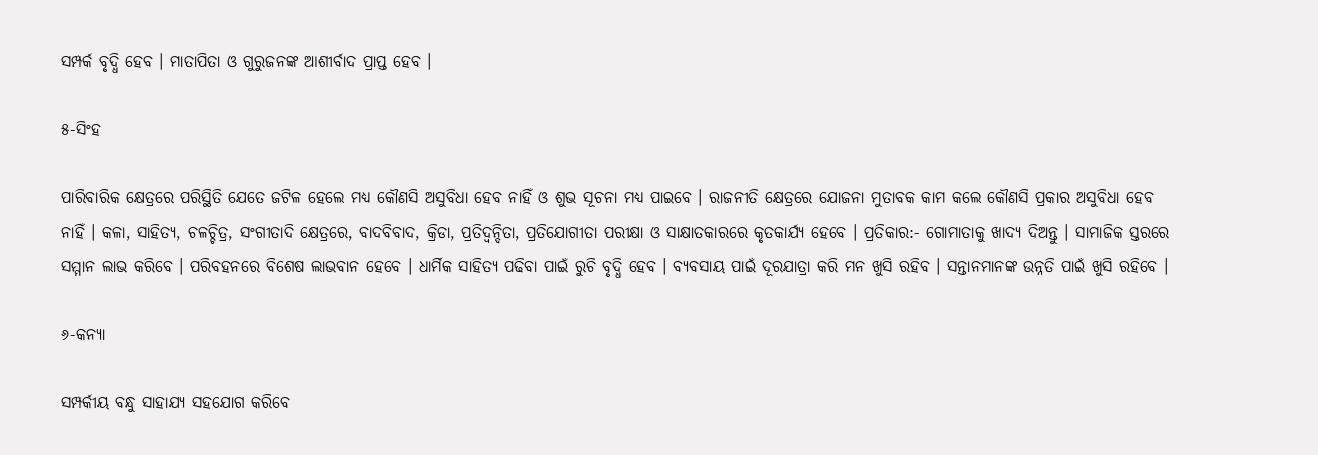ସମ୍ପର୍କ ବୃଦ୍ଧି ହେବ । ମାତାପିତା ଓ ଗୁରୁଜନଙ୍କ ଆଶୀର୍ବାଦ ପ୍ରାପ୍ତ ହେବ ।

୫-ସିଂହ

ପାରିବାରିକ କ୍ଷେତ୍ରରେ ପରିସ୍ଥିତି ଯେତେ ଜଟିଳ ହେଲେ ମଧ୍ୟ କୌଣସି ଅସୁବିଧା ହେବ ନାହିଁ ଓ ଶୁଭ ସୂଚନା ମଧ୍ୟ ପାଇବେ । ରାଜନୀତି କ୍ଷେତ୍ରରେ ଯୋଜନା ମୁତାବକ କାମ କଲେ କୌଣସି ପ୍ରକାର ଅସୁବିଧା ହେବ ନାହିଁ । କଳା, ସାହିତ୍ୟ, ଚଳଚ୍ଚିତ୍ର, ସଂଗୀତାଦି କ୍ଷେତ୍ରରେ, ବାଦବିବାଦ, କ୍ରିଡା, ପ୍ରତିଦ୍ଵନ୍ଦିତା, ପ୍ରତିଯୋଗୀତା ପରୀକ୍ଷା ଓ ସାକ୍ଷାତକାରରେ କୃତକାର୍ଯ୍ୟ ହେବେ । ପ୍ରତିକାର:- ଗୋମାତାକୁ ଖାଦ୍ୟ ଦିଅନ୍ତୁ । ସାମାଜିକ ସ୍ତରରେ ସମ୍ମାନ ଲାଭ କରିବେ । ପରିବହନରେ ବିଶେଷ ଲାଭବାନ ହେବେ । ଧାର୍ମିକ ସାହିତ୍ୟ ପଢିବା ପାଇଁ ରୁଚି ବୃଦ୍ଧି ହେବ । ବ୍ୟବସାୟ ପାଇଁ ଦୂରଯାତ୍ରା କରି ମନ ଖୁସି ରହିବ । ସନ୍ତାନମାନଙ୍କ ଉନ୍ନତି ପାଇଁ ଖୁସି ରହିବେ ।

୬-କନ୍ୟା

ସମ୍ପର୍କୀୟ ବନ୍ଧୁ ସାହାଯ୍ୟ ସହଯୋଗ କରିବେ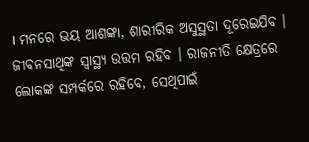। ମନରେ ଭୟ ଆଶଙ୍କା, ଶାରୀରିକ ଅସୁସ୍ଥତା ଦୂରେଇଯିବ । ଜୀବନସାଥିଙ୍କ ସ୍ୱାସ୍ଥ୍ୟ ଉତ୍ତମ ରହିବ । ରାଜନୀତି କ୍ଷେତ୍ରରେ ଲୋକଙ୍କ ସମ୍ପର୍କରେ ରହିବେ, ସେଥିପାଇଁ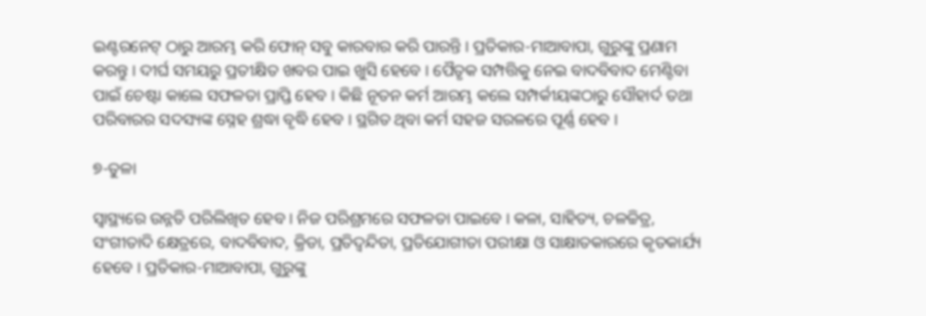ଇଣ୍ଟରନେଟ୍ ଠାରୁ ଆରମ୍ଭ କରି ଫୋନ୍ ସବୁ କାରବାର କରି ପାରନ୍ତି । ପ୍ରତିକାର-ମାଆବାପା, ଗୁରୁଙ୍କୁ ପ୍ରଣାମ କରନ୍ତୁ । ଦୀର୍ଘ ସମୟରୁ ପ୍ରତୀକ୍ଷିତ ଖବର ପାଇ ଖୁସି ହେବେ । ପୈତୃକ ସମ୍ପତ୍ତିକୁ ନେଇ ବାଦବିବାଦ ମେଣ୍ଟିବା ପାଇଁ ଚେଷ୍ଟା କାଲେ ସଫଳତା ପ୍ରାପ୍ତି ହେବ । କିଛି ନୂତନ କର୍ମ ଆରମ୍ଭ କଲେ ସମ୍ପର୍କୀୟଙ୍କଠାରୁ ସୌହାର୍ଦ ତଥା ପରିବାରର ସଦସ୍ୟଙ୍କ ସ୍ନେହ ଶ୍ରଦ୍ଧା ବୃଦ୍ଧି ହେବ । ସ୍ଥଗିତ ଥିବା କର୍ମ ସହଜ ସରଳରେ ପୂର୍ଣ୍ଣ ହେବ ।

୭-ତୁଳା

ସ୍ଵାସ୍ଥ୍ୟରେ ଉନ୍ନତି ପରିଲିଖିତ ହେବ । ନିଜ ପରିଶ୍ରମରେ ସଫଳତା ପାଇବେ । କଳା, ସାହିତ୍ୟ, ଚଳଚ୍ଚିତ୍ର, ସଂଗୀତାଦି କ୍ଷେତ୍ରରେ, ବାଦବିବାଦ, କ୍ରିଡା, ପ୍ରତିଦ୍ଵନ୍ଦିତା, ପ୍ରତିଯୋଗୀତା ପରୀକ୍ଷା ଓ ସାକ୍ଷାତକାରରେ କୃତକାର୍ଯ୍ୟ ହେବେ । ପ୍ରତିକାର-ମାଆବାପା, ଗୁରୁଙ୍କୁ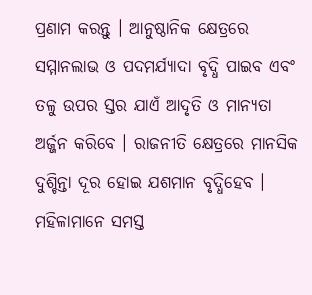ପ୍ରଣାମ କରନ୍ତୁ । ଆନୁଷ୍ଠାନିକ କ୍ଷେତ୍ରରେ ସମ୍ମାନଲାଭ ଓ ପଦମର୍ଯ୍ୟାଦା ବୃଦ୍ଧି ପାଇବ ଏବଂ ତଳୁ ଉପର ସ୍ତର ଯାଏଁ ଆଦୃତି ଓ ମାନ୍ୟତା ଅର୍ଜ୍ଜନ କରିବେ । ରାଜନୀତି କ୍ଷେତ୍ରରେ ମାନସିକ ଦୁଶ୍ଚିନ୍ତା ଦୂର ହୋଇ ଯଶମାନ ବୃଦ୍ଧିହେବ । ମହିଳାମାନେ ସମସ୍ତ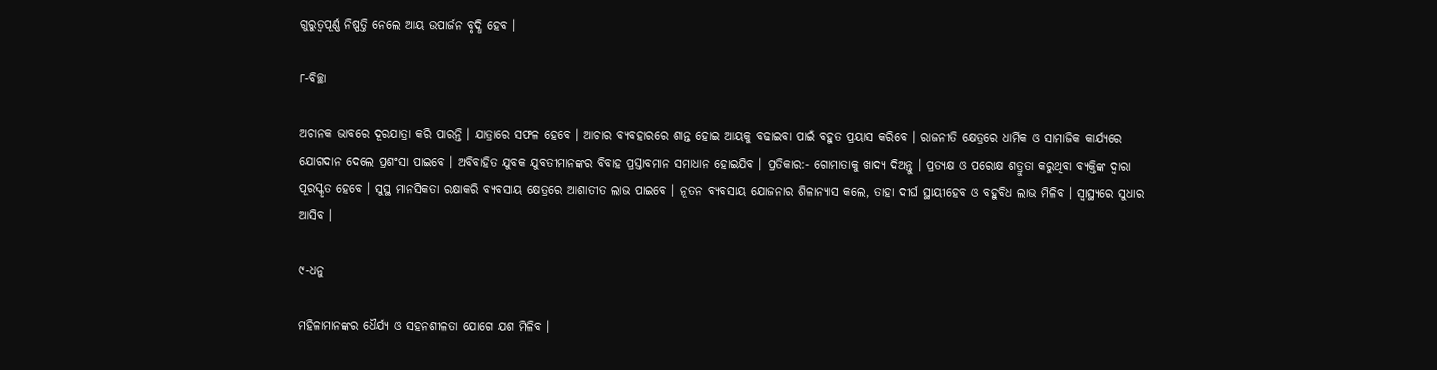ଗୁରୁତ୍ୱପୂର୍ଣ୍ଣ ନିଷ୍ପତ୍ତି ନେଲେ ଆୟ ଉପାର୍ଜନ ବୃଦ୍ଧି ହେବ ।

୮-ବିଚ୍ଛା

ଅଚାନକ ଭାବରେ ଦୂରଯାତ୍ରା କରି ପାରନ୍ତି । ଯାତ୍ରାରେ ସଫଳ ହେବେ । ଆଚାର ବ୍ୟବହାରରେ ଶାନ୍ତ ହୋଇ ଆୟକୁ ବଢାଇବା ପାଇଁ ବହୁତ ପ୍ରୟାସ କରିବେ । ରାଜନୀତି କ୍ଷେତ୍ରରେ ଧାର୍ମିକ ଓ ସାମାଜିକ କାର୍ଯ୍ୟରେ ଯୋଗଦାନ ଦେଲେ ପ୍ରଶଂସା ପାଇବେ । ଅବିବାହିତ ଯୁବକ ଯୁବତୀମାନଙ୍କର ବିବାହ ପ୍ରସ୍ତାବମାନ ସମାଧାନ ହୋଇଯିବ । ପ୍ରତିକାର:- ଗୋମାତାକୁ ଖାଦ୍ୟ ଦିଅନ୍ତୁ । ପ୍ରତ୍ୟକ୍ଷ ଓ ପରୋକ୍ଷ ଶତ୍ରୁତା କରୁଥିବା ବ୍ୟକ୍ତିଙ୍କ ଦ୍ଵାରା ପୂରସ୍କୃତ ହେବେ । ସୁସ୍ଥ ମାନସିକତା ରକ୍ଷାକରି ବ୍ୟବସାୟ କ୍ଷେତ୍ରରେ ଆଶାତୀତ ଲାଭ ପାଇବେ । ନୂତନ ବ୍ୟବସାୟ ଯୋଜନାର ଶିଳାନ୍ୟାସ କଲେ, ତାହା ଦୀର୍ଘ ସ୍ଥାୟୀହେବ ଓ ବହୁବିଧ ଲାଭ ମିଳିବ । ସ୍ଵାସ୍ଥ୍ୟରେ ସୁଧାର ଆସିବ ।

୯-ଧନୁ

ମହିଳାମାନଙ୍କର ଧୈର୍ଯ୍ୟ ଓ ସହନଶୀଳତା ଯୋଗେ ଯଶ ମିଳିବ ।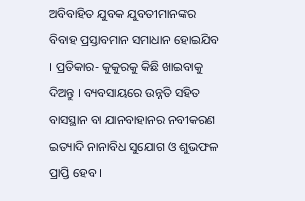ଅବିବାହିତ ଯୁବକ ଯୁବତୀମାନଙ୍କର ବିବାହ ପ୍ରସ୍ତାବମାନ ସମାଧାନ ହୋଇଯିବ । ପ୍ରତିକାର- କୁକୁରକୁ କିଛି ଖାଇବାକୁ ଦିଅନ୍ତୁ । ବ୍ୟବସାୟରେ ଉନ୍ନତି ସହିତ ବାସସ୍ଥାନ ବା ଯାନବାହାନର ନବୀକରଣ ଇତ୍ୟାଦି ନାନାବିଧ ସୁଯୋଗ ଓ ଶୁଭଫଳ ପ୍ରାପ୍ତି ହେବ ।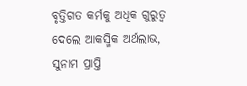ବୃତ୍ତିଗତ କର୍ମକୁ ଅଧିକ ଗୁରୁତ୍ଵ ଦେଲେ ଆକସ୍ମିକ ଅର୍ଥଲାଭ, ସୁନାମ ପ୍ରାପ୍ତି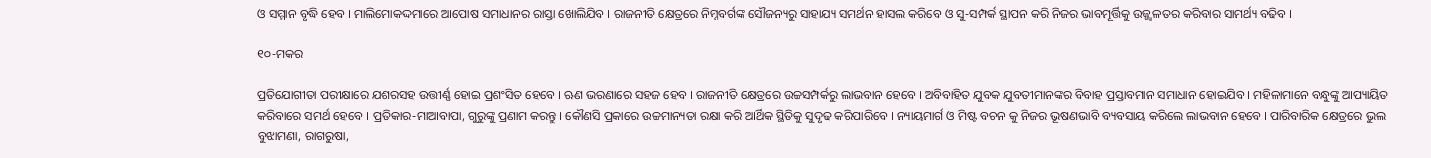ଓ ସମ୍ମାନ ବୃଦ୍ଧି ହେବ । ମାଲିମୋକଦ୍ଦମାରେ ଆପୋଷ ସମାଧାନର ରାସ୍ତା ଖୋଲିଯିବ । ରାଜନୀତି କ୍ଷେତ୍ରରେ ନିମ୍ନବର୍ଗଙ୍କ ସୌଜନ୍ୟରୁ ସାହାଯ୍ୟ ସମର୍ଥନ ହାସଲ କରିବେ ଓ ସୁ-ସମ୍ପର୍କ ସ୍ଥାପନ କରି ନିଜର ଭାବମୂର୍ତ୍ତିକୁ ଉଜ୍ଜ୍ଵଳତର କରିବାର ସାମର୍ଥ୍ୟ ବଢିବ ।

୧୦-ମକର

ପ୍ରତିଯୋଗୀତା ପରୀକ୍ଷାରେ ଯଶରସହ ଉତ୍ତୀର୍ଣ୍ଣ ହୋଇ ପ୍ରଶଂସିତ ହେବେ । ଋଣ ଭରଣାରେ ସହଜ ହେବ । ରାଜନୀତି କ୍ଷେତ୍ରରେ ଉଚ୍ଚସମ୍ପର୍କରୁ ଲାଭବାନ ହେବେ । ଅବିବାହିତ ଯୁବକ ଯୁବତୀମାନଙ୍କର ବିବାହ ପ୍ରସ୍ତାବମାନ ସମାଧାନ ହୋଇଯିବ । ମହିଳାମାନେ ବନ୍ଧୁଙ୍କୁ ଆପ୍ୟାୟିତ କରିବାରେ ସମର୍ଥ ହେବେ । ପ୍ରତିକାର-ମାଆବାପା, ଗୁରୁଙ୍କୁ ପ୍ରଣାମ କରନ୍ତୁ । କୌଣସି ପ୍ରକାରେ ଉଚ୍ଚମାନ୍ୟତା ରକ୍ଷା କରି ଆର୍ଥିକ ସ୍ଥିତିକୁ ସୁଦୃଢ କରିପାରିବେ । ନ୍ୟାୟମାର୍ଗ ଓ ମିଷ୍ଟ ବଚନ କୁ ନିଜର ଭୂଷଣଭାବି ବ୍ୟବସାୟ କରିଲେ ଲାଭବାନ ହେବେ । ପାରିବାରିକ କ୍ଷେତ୍ରରେ ଭୁଲ ବୁଝାମଣା, ରାଗରୁଷା,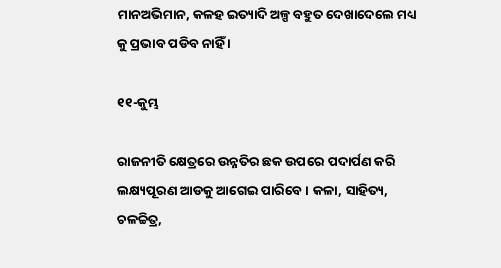ମାନଅଭିମାନ, କଳହ ଇତ୍ୟାଦି ଅଳ୍ପ ବହୁତ ଦେଖାଦେଲେ ମଧ୍ୟ କୁ ପ୍ରଭାବ ପଡିବ ନାହିଁ ।

୧୧-କୁମ୍ଭ

ରାଜନୀତି କ୍ଷେତ୍ରରେ ଉନ୍ନତିର ଛକ ଉପରେ ପଦାର୍ପଣ କରି ଲକ୍ଷ୍ୟପୂରଣ ଆଡକୁ ଆଗେଇ ପାରିବେ । କଳା, ସାହିତ୍ୟ, ଚଳଚ୍ଚିତ୍ର,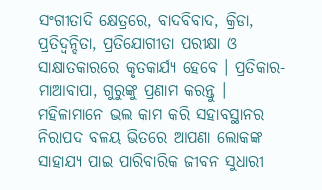ସଂଗୀତାଦି କ୍ଷେତ୍ରରେ, ବାଦବିବାଦ, କ୍ରିଡା, ପ୍ରତିଦ୍ଵନ୍ଦିତା, ପ୍ରତିଯୋଗୀତା ପରୀକ୍ଷା ଓ ସାକ୍ଷାତକାରରେ କୃତକାର୍ଯ୍ୟ ହେବେ । ପ୍ରତିକାର-ମାଆବାପା, ଗୁରୁଙ୍କୁ ପ୍ରଣାମ କରନ୍ତୁ । ମହିଳାମାନେ ଭଲ କାମ କରି ସହାବସ୍ଥାନର ନିରାପଦ ବଳୟ ଭିତରେ ଆପଣା ଲୋକଙ୍କ ସାହାଯ୍ୟ ପାଇ ପାରିବାରିକ ଜୀବନ ସୁଧାରୀ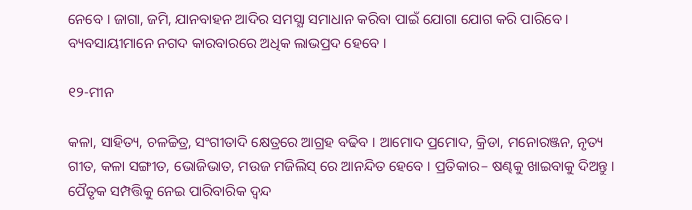ନେବେ । ଜାଗା, ଜମି, ଯାନବାହନ ଆଦିର ସମସ୍ଯା ସମାଧାନ କରିବା ପାଇଁ ଯୋଗା ଯୋଗ କରି ପାରିବେ । ବ୍ୟବସାୟୀମାନେ ନଗଦ କାରବାରରେ ଅଧିକ ଲାଭପ୍ରଦ ହେବେ ।

୧୨-ମୀନ

କଳା, ସାହିତ୍ୟ, ଚଳଚ୍ଚିତ୍ର, ସଂଗୀତାଦି କ୍ଷେତ୍ରରେ ଆଗ୍ରହ ବଢିବ । ଆମୋଦ ପ୍ରମୋଦ, କ୍ରିଡା, ମନୋରଞ୍ଜନ, ନୃତ୍ୟ ଗୀତ, କଳା ସଙ୍ଗୀତ, ଭୋଜିଭାତ, ମଉଜ ମଜିଲିସ୍ ରେ ଆନନ୍ଦିତ ହେବେ । ପ୍ରତିକାର– ଷଣ୍ଢକୁ ଖାଇବାକୁ ଦିଅନ୍ତୁ । ପୈତୃକ ସମ୍ପତ୍ତିକୁ ନେଇ ପାରିବାରିକ ଦ୍ଵନ୍ଦ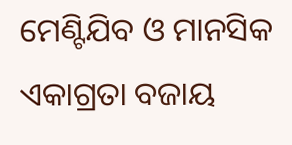ମେଣ୍ଟିଯିବ ଓ ମାନସିକ ଏକାଗ୍ରତା ବଜାୟ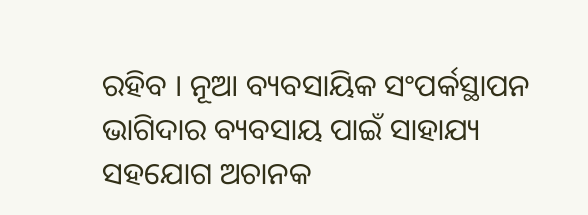ରହିବ । ନୂଆ ବ୍ୟବସାୟିକ ସଂପର୍କସ୍ଥାପନ ଭାଗିଦାର ବ୍ୟବସାୟ ପାଇଁ ସାହାଯ୍ୟ ସହଯୋଗ ଅଚାନକ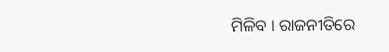ମିଳିବ । ରାଜନୀତିରେ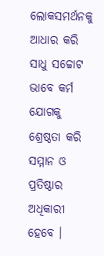ଲୋକସମର୍ଥନକୁ ଆଧାର କରି ସାଧୁ ସଚ୍ଚୋଟ ଭାବେ କର୍ମ ଯୋଗକୁ ଶ୍ରେଷ୍ଠତା କରି ସମ୍ମାନ ଓ ପ୍ରତିଷ୍ଠାର ଅଧିକାରୀ ହେବେ ।